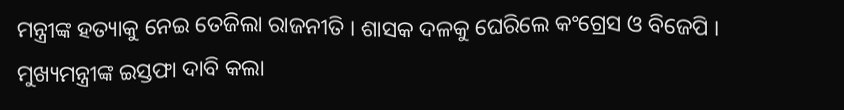ମନ୍ତ୍ରୀଙ୍କ ହତ୍ୟାକୁ ନେଇ ତେଜିଲା ରାଜନୀତି । ଶାସକ ଦଳକୁ ଘେରିଲେ କଂଗ୍ରେସ ଓ ବିଜେପି । ମୁଖ୍ୟମନ୍ତ୍ରୀଙ୍କ ଇସ୍ତଫା ଦାବି କଲା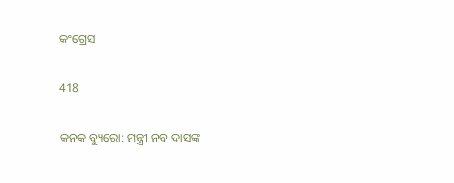କଂଗ୍ରେସ

418

କନକ ବ୍ୟୁରୋ: ମନ୍ତ୍ରୀ ନବ ଦାସଙ୍କ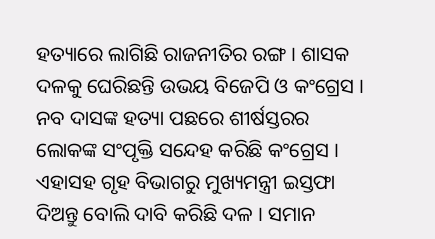ହତ୍ୟାରେ ଲାଗିଛି ରାଜନୀତିର ରଙ୍ଗ । ଶାସକ ଦଳକୁ ଘେରିଛନ୍ତି ଉଭୟ ବିଜେପି ଓ କଂଗ୍ରେସ । ନବ ଦାସଙ୍କ ହତ୍ୟା ପଛରେ ଶୀର୍ଷସ୍ତରର ଲୋକଙ୍କ ସଂପୃକ୍ତି ସନ୍ଦେହ କରିଛି କଂଗ୍ରେସ । ଏହାସହ ଗୃହ ବିଭାଗରୁ ମୁଖ୍ୟମନ୍ତ୍ରୀ ଇସ୍ତଫା ଦିଅନ୍ତୁ ବୋଲି ଦାବି କରିଛି ଦଳ । ସମାନ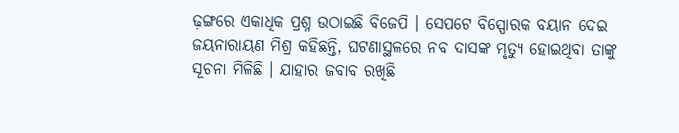ଢ଼ଙ୍ଗରେ ଏକାଧିକ ପ୍ରଶ୍ନ ଉଠାଇଛି ବିଜେପି । ସେପଟେ ବିସ୍ପୋରକ ବୟାନ ଦେଇ ଜୟନାରାୟଣ ମିଶ୍ର କହିଛନ୍ତି, ଘଟଣାସ୍ଥଳରେ ନବ ଦାସଙ୍କ ମୃତ୍ୟୁ ହୋଇଥିବା ତାଙ୍କୁ ସୂଚନା ମିଳିଛି । ଯାହାର ଜବାବ ରଖିଛି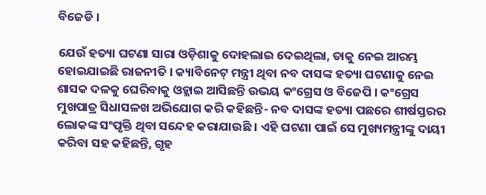ବିଜେଡି ।

ଯେଉଁ ହତ୍ୟା ଘଟଣା ସାରା ଓଡ଼ିଶାକୁ ଦୋହଲାଇ ଦେଇଥିଲା, ତାକୁ ନେଇ ଆରମ୍ଭ ହୋଇଯାଇଛି ରାଜନୀତି । କ୍ୟାବିନେଟ୍ ମନ୍ତ୍ରୀ ଥିବା ନବ ଦାସଙ୍କ ହତ୍ୟା ଘଟଣାକୁ ନେଇ ଶାସକ ଦଳକୁ ଘେରିବାକୁ ଓହ୍ଲାଇ ଆସିଛନ୍ତି ଉଭୟ କଂଗ୍ରେସ ଓ ବିଜେପି । କଂଗ୍ରେସ ମୁଖପାତ୍ର ସିଧାସଳଖ ଅଭିଯୋଗ କରି କହିଛନ୍ତି- ନବ ଦାସଙ୍କ ହତ୍ୟା ପଛରେ ଶୀର୍ଷସ୍ତରର ଲୋକଙ୍କ ସଂପୃକ୍ତି ଥିବା ସନ୍ଦେହ କରାଯାଉଛି । ଏହି ଘଟଣା ପାଇଁ ସେ ମୁଖ୍ୟମନ୍ତ୍ରୀଙ୍କୁ ଦାୟୀ କରିବା ସହ କହିଛନ୍ତି, ଗୃହ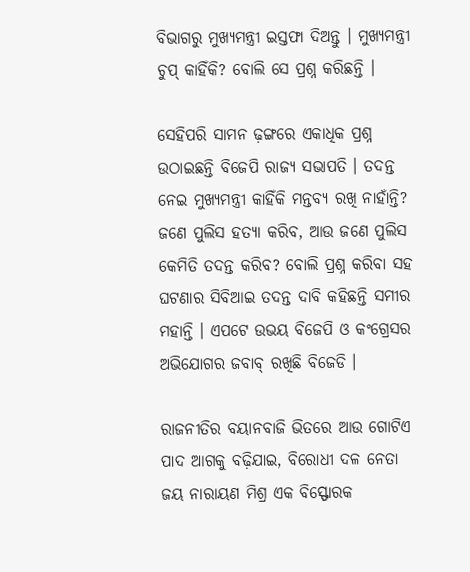ବିଭାଗରୁ ମୁଖ୍ୟମନ୍ତ୍ରୀ ଇସ୍ତଫା ଦିଅନ୍ତୁ । ମୁଖ୍ୟମନ୍ତ୍ରୀ ଚୁପ୍ କାହିଁକି? ବୋଲି ସେ ପ୍ରଶ୍ନ କରିଛନ୍ତି ।

ସେହିପରି ସାମନ ଢ଼ଙ୍ଗରେ ଏକାଧିକ ପ୍ରଶ୍ନ ଉଠାଇଛନ୍ତି ବିଜେପି ରାଜ୍ୟ ସଭାପତି । ତଦନ୍ତ ନେଇ ମୁଖ୍ୟମନ୍ତ୍ରୀ କାହିଁକି ମନ୍ତବ୍ୟ ରଖି ନାହାଁନ୍ତି? ଜଣେ ପୁଲିସ ହତ୍ୟା କରିବ, ଆଉ ଜଣେ ପୁଲିସ କେମିତି ତଦନ୍ତ କରିବ? ବୋଲି ପ୍ରଶ୍ନ କରିବା ସହ ଘଟଣାର ସିବିଆଇ ତଦନ୍ତ ଦାବି କହିଛନ୍ତି ସମୀର ମହାନ୍ତି । ଏପଟେ ଉଭୟ ବିଜେପି ଓ କଂଗ୍ରେସର ଅଭିଯୋଗର ଜବାବ୍ ରଖିଛି ବିଜେଡି ।

ରାଜନୀତିର ବୟାନବାଜି ଭିତରେ ଆଉ ଗୋଟିଏ ପାଦ ଆଗକୁ ବଢ଼ିଯାଇ, ବିରୋଧୀ ଦଳ ନେତା ଜୟ ନାରାୟଣ ମିଶ୍ର ଏକ ବିସ୍ଫୋରକ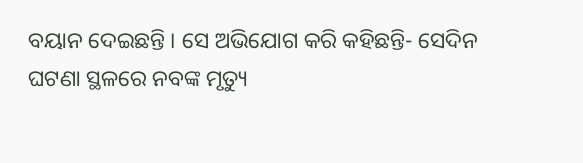ବୟାନ ଦେଇଛନ୍ତି । ସେ ଅଭିଯୋଗ କରି କହିଛନ୍ତି- ସେଦିନ ଘଟଣା ସ୍ଥଳରେ ନବଙ୍କ ମୃତ୍ୟୁ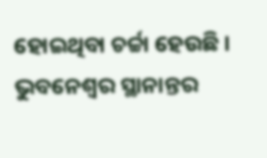ହୋଇଥିବା ଚର୍ଚ୍ଚା ହେଉଛି । ଭୁବନେଶ୍ୱର ସ୍ଥାନାନ୍ତର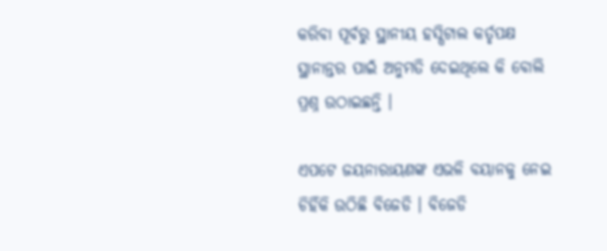କରିବା ପୂର୍ବରୁ ସ୍ଥାନୀୟ ହସ୍ପିଟାଲ କର୍ତୃପକ୍ଷ ସ୍ଥାନାନ୍ତର ପାଇଁ ଅନୁମତି ଦେଇଥିଲେ କି ବୋଲି ପ୍ରଶ୍ନ ଉଠାଇଛନ୍ତି ।

ଏପଟେ ଜୟନାରାୟଣଙ୍କ ଏଭଳି ବୟାନକୁ ନେଇ ଚିହିଁକି ଉଠିଛି ବିଜେଡି । ବିଜେଡି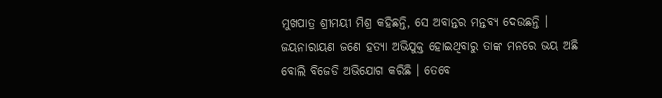ମୁଖପାତ୍ର ଶ୍ରୀମୟୀ ମିଶ୍ର କହିଛନ୍ତି, ସେ ଅବାନ୍ତର ମନ୍ତବ୍ୟ ଦେଉଛନ୍ତି । ଜୟନାରାୟଣ ଜଣେ ହତ୍ୟା ଅଭିଯୁକ୍ତ ହୋଇଥିବାରୁ ତାଙ୍କ ମନରେ ଭୟ ଅଛି ବୋଲି ବିଜେଡି ଅଭିଯୋଗ କରିଛି । ତେବେ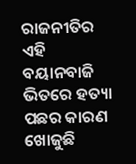ରାଜନୀତିର ଏହି ବୟାନବାଜି ଭିତରେ ହତ୍ୟା ପଛର କାରଣ ଖୋଜୁଛି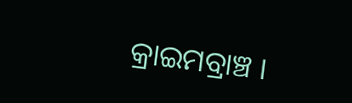କ୍ରାଇମବ୍ରାଞ୍ଚ ।